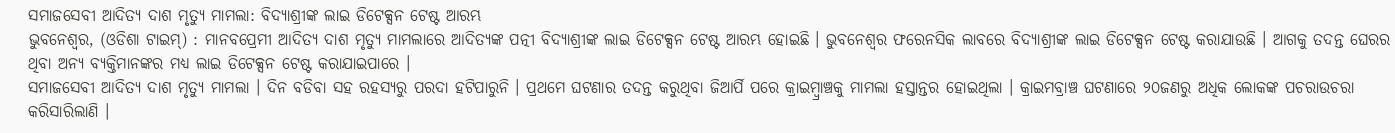ସମାଜସେବୀ ଆଦିତ୍ୟ ଦାଶ ମୃତ୍ୟୁ ମାମଲା: ବିଦ୍ୟାଶ୍ରୀଙ୍କ ଲାଇ ଡିଟେକ୍ସନ ଟେଷ୍ଟ ଆରମ୍ଭ
ଭୁବନେଶ୍ବର, (ଓଡିଶା ଟାଇମ୍) : ମାନବପ୍ରେମୀ ଆଦିତ୍ୟ ଦାଶ ମୃତ୍ୟୁ ମାମଲାରେ ଆଦିତ୍ୟଙ୍କ ପତ୍ନୀ ବିଦ୍ୟାଶ୍ରୀଙ୍କ ଲାଇ ଡିଟେକ୍ସନ ଟେଷ୍ଟ ଆରମ୍ଭ ହୋଇଛି । ଭୁବନେଶ୍ୱର ଫରେନସିକ ଲାବରେ ବିଦ୍ୟାଶ୍ରୀଙ୍କ ଲାଇ ଡିଟେକ୍ସନ ଟେଷ୍ଟ କରାଯାଉଛି । ଆଗକୁ ତଦନ୍ତ ଘେରର ଥିବା ଅନ୍ୟ ବ୍ୟକ୍ତିମାନଙ୍କର ମଧ୍ୟ ଲାଇ ଡିଟେକ୍ସନ ଟେଷ୍ଟ କରାଯାଇପାରେ ।
ସମାଜସେବୀ ଆଦିତ୍ୟ ଦାଶ ମୃତ୍ୟୁ ମାମଲା । ଦିନ ବଡିବା ସହ ରହସ୍ୟରୁ ପରଦା ହଟିପାରୁନି । ପ୍ରଥମେ ଘଟଣାର ତଦନ୍ତ କରୁଥିବା ଜିଆର୍ପି ପରେ କ୍ରାଇମ୍ବ୍ରାଞ୍ଚକୁ ମାମଲା ହସ୍ତାନ୍ତର ହୋଇଥିଲା । କ୍ରାଇମବ୍ରାଞ୍ଚ ଘଟଣାରେ ୨୦ଜଣରୁ ଅଧିକ ଲୋକଙ୍କ ପଚରାଉଚରା କରିସାରିଲାଣି ।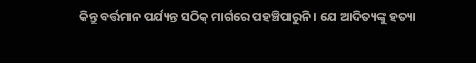କିନ୍ତୁ ବର୍ତ୍ତମାନ ପର୍ଯ୍ୟନ୍ତ ସଠିକ୍ ମାର୍ଗରେ ପହଞ୍ଚିପାରୁନି । ଯେ ଆଦିତ୍ୟଙ୍କୁ ହତ୍ୟା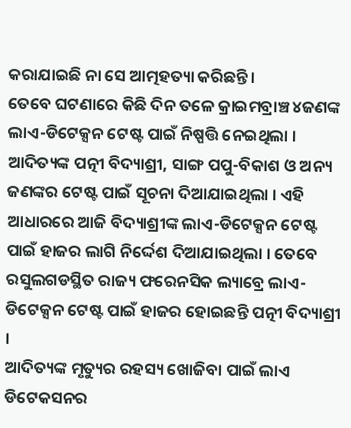କରାଯାଇଛି ନା ସେ ଆତ୍ମହତ୍ୟା କରିଛନ୍ତି ।
ତେବେ ଘଟଣାରେ କିଛି ଦିନ ତଳେ କ୍ରାଇମବ୍ରାଞ୍ଚ ୪ଜଣଙ୍କ ଲାଏ-ଡିଟେକ୍ସନ ଟେଷ୍ଟ ପାଇଁ ନିଷ୍ପତ୍ତି ନେଇଥିଲା । ଆଦିତ୍ୟଙ୍କ ପତ୍ନୀ ବିଦ୍ୟାଶ୍ରୀ, ସାଙ୍ଗ ପପୁ-ବିକାଶ ଓ ଅନ୍ୟ ଜଣଙ୍କର ଟେଷ୍ଟ ପାଇଁ ସୂଚନା ଦିଆଯାଇଥିଲା । ଏହି ଆଧାରରେ ଆଜି ବିଦ୍ୟାଶ୍ରୀଙ୍କ ଲାଏ-ଡିଟେକ୍ସନ ଟେଷ୍ଟ ପାଇଁ ହାଜର ଲାଗି ନିର୍ଦ୍ଦେଶ ଦିଆଯାଇଥିଲା । ତେବେ ରସୁଲଗଡସ୍ଥିତ ରାଜ୍ୟ ଫରେନସିକ ଲ୍ୟାବ୍ରେ ଲାଏ-ଡିଟେକ୍ସନ ଟେଷ୍ଟ ପାଇଁ ହାଜର ହୋଇଛନ୍ତି ପତ୍ନୀ ବିଦ୍ୟାଶ୍ରୀ ।
ଆଦିତ୍ୟଙ୍କ ମୃତ୍ୟୁର ରହସ୍ୟ ଖୋଜିବା ପାଇଁ ଲାଏ ଡିଟେକସନର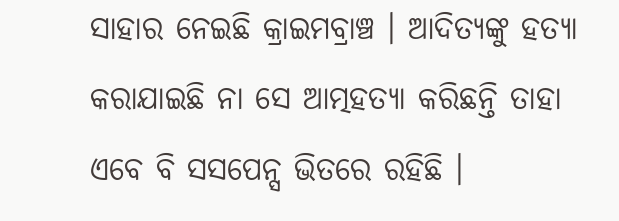ସାହାର ନେଇଛି କ୍ରାଇମବ୍ରାଞ୍ଚ । ଆଦିତ୍ୟଙ୍କୁ ହତ୍ୟା କରାଯାଇଛି ନା ସେ ଆତ୍ମହତ୍ୟା କରିଛନ୍ତି ତାହା ଏବେ ବି ସସପେନ୍ସ ଭିତରେ ରହିଛି ।